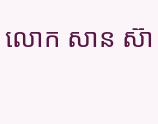លោក សាន ស៊ា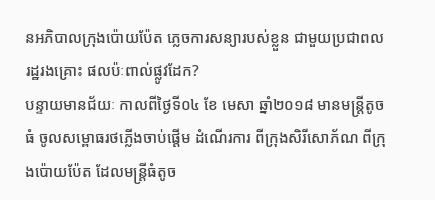នអភិបាលក្រុងប៉ោយប៉ែត ភ្លេចការសន្យារបស់ខ្លួន ជាមួយប្រជាពលរដ្ឋរងគ្រោះ ផលប៉ៈពាល់ផ្លូវដែក?
បន្ទាយមានជ័យៈ កាលពីថ្ងៃទី០៤ ខែ មេសា ឆ្នាំ២០១៨ មានមន្ត្រីតូចធំ ចូលសម្ពោធរថភ្លើងចាប់ផ្តើម ដំណើរការ ពីក្រុងសិរីសោភ័ណ ពីក្រុងប៉ោយប៉ែត ដែលមន្ត្រីធំតូច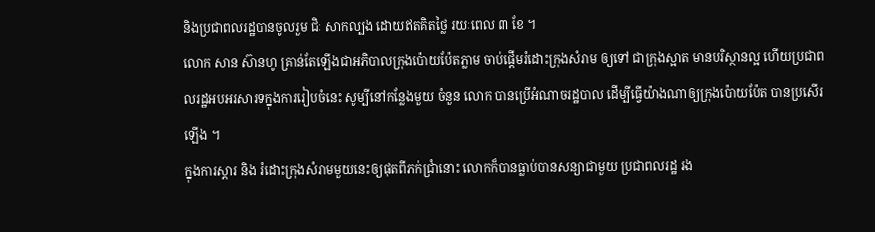និងប្រជាពលរដ្ឋបានចូលរួម ជិៈ សាកល្បង ដោយឥតគិតថ្លៃ រយៈពេល ៣ ខែ ។
លោក សាន ស៊ានហូ គ្រាន់តែឡើងជាអភិបាលក្រុងប៉ោយប៉ែតភ្លាម ចាប់ផ្តើមរំដោះក្រុងសំរាម ឲ្យទៅ ជាក្រុងស្អាត មានបរិស្ថានល្អ ហើយប្រជាពលរដ្ឋអបអរសារទក្នុងការរៀបចំនេះ សូម្បីនៅកន្លែងមួយ ចំនួន លោក បានប្រើអំណាចរដ្ឋបាល ដើម្បីធ្វើយ៉ាងណាឲ្យក្រុងប៉ោយប៉ែត បានប្រសើរឡើង ។
ក្នុងការស្តារ និង រំដោះក្រុងសំរាមមួយនេះឲ្យផុតពីភក់ជ្រាំនោះ លោកក៏បានធ្លាប់បានសន្យាជាមួយ ប្រជាពលរដ្ឋ រង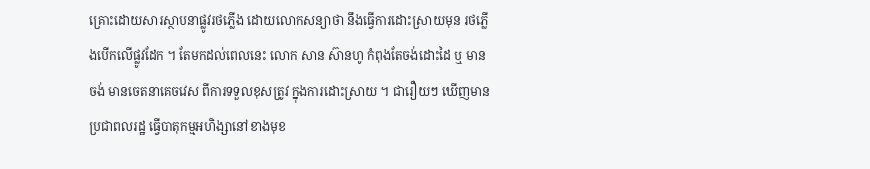គ្រោះដោយសារស្ថាបនាផ្លូវរថភ្លើង ដោយលោកសន្យាថា នឹងធ្វើការដោះស្រាយមុន រថភ្លើងបើកលើផ្លូវដែក ។ តែមកដល់ពេលនេះ លោក សាន ស៊ានហូ កំពុងតែចង់ដោះដៃ ឬ មានចង់ មានចេតនាគេចវេស ពីការទទួលខុសត្រូវ ក្នុងការដោះស្រាយ ។ ជារឿយៗ ឃើញមានប្រជាពលរដ្ឋ ធ្វើបាតុកម្មអហិង្សានៅខាងមុខ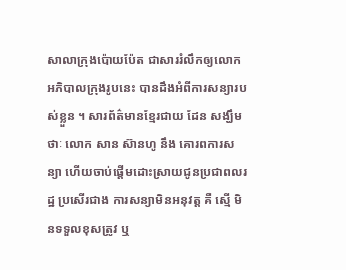សាលាក្រុងប៉ោយប៉ែត ជាសាររំលឹកឲ្យលោកអភិបាលក្រុងរូបនេះ បានដឹងអំពីការសន្យារបស់ខ្លួន ។ សារព័ត៌មានខ្មែរជាយ ដែន សង្ឃឹមថាៈ លោក សាន ស៊ានហូ នឹង គោរពការសន្យា ហើយចាប់ផ្តើមដោះស្រាយជូនប្រជាពលរដ្ឋ ប្រសើរជាង ការសន្យាមិនអនុវត្ត គឺ ស្មើ មិនទទួលខុសត្រូវ ឬ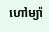ហៅម្យ៉ា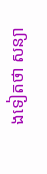ងទៀតថា សន្យា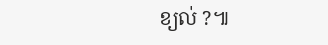ខ្យល់ ?៕